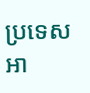ប្រទេសអា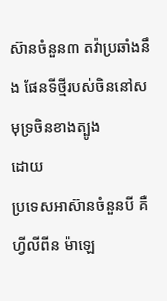ស៊ានចំនួន៣ តវ៉ាប្រឆាំងនឹង ផែនទីថ្មីរបស់ចិននៅសមុទ្រចិនខាងត្បូង
ដោយ
ប្រទេសអាស៊ានចំនួនបី គឺ ហ្វីលីពីន ម៉ាឡេ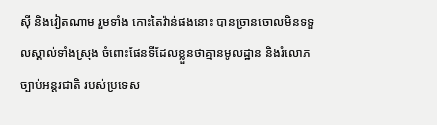ស៊ី និងវៀតណាម រួមទាំង កោះតៃវ៉ាន់ផងនោះ បានច្រានចោលមិនទទួលស្គាល់ទាំងស្រុង ចំពោះផែនទីដែលខ្លួនថាគ្មានមូលដ្ឋាន និងរំលោភច្បាប់អន្តរជាតិ របស់ប្រទេស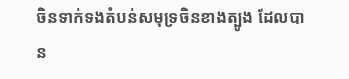ចិនទាក់ទងតំបន់សមុទ្រចិនខាងត្បូង ដែលបាន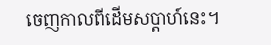ចេញកាលពីដើមសប្ដាហ៍នេះ។